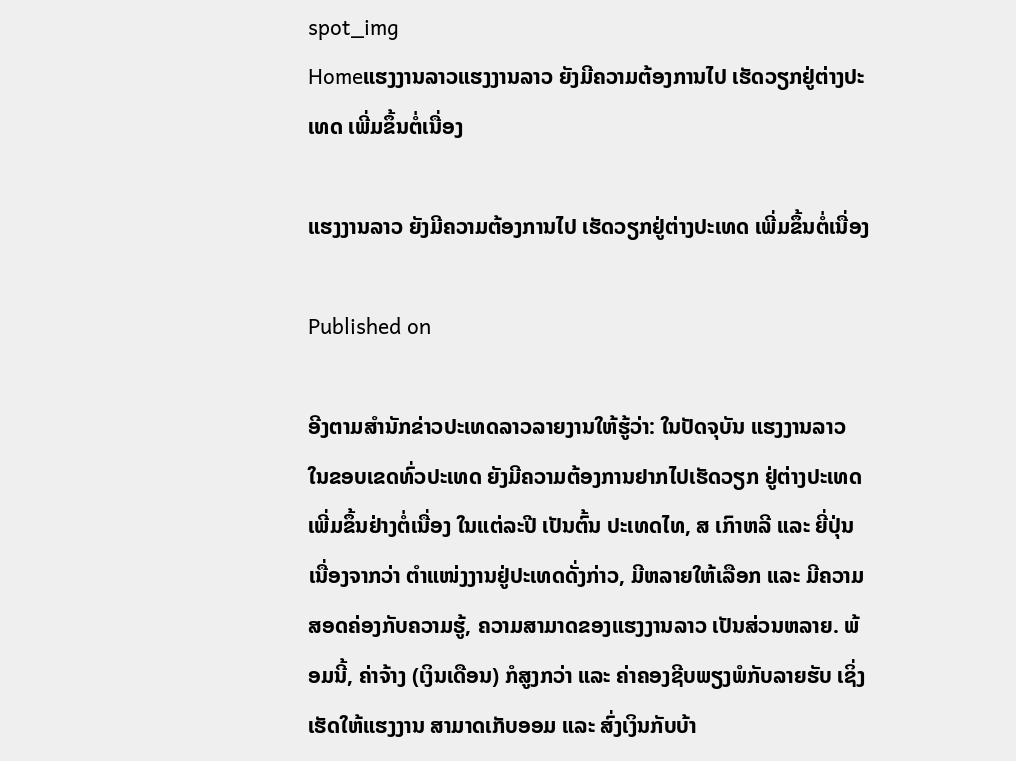spot_img
Homeແຮງງານລາວແຮງງານລາວ ຍັງມີຄວາມຕ້ອງການໄປ ເຮັດວຽກຢູ່ຕ່າງປະເທດ ເພີ່ມຂຶ້ນຕໍ່ເນື່ອງ

ແຮງງານລາວ ຍັງມີຄວາມຕ້ອງການໄປ ເຮັດວຽກຢູ່ຕ່າງປະເທດ ເພີ່ມຂຶ້ນຕໍ່ເນື່ອງ

Published on

ອີງຕາມສຳນັກຂ່າວປະເທດລາວລາຍງານໃຫ້ຮູ້ວ່າ: ໃນປັດຈຸບັນ ແຮງງານລາວ ໃນຂອບເຂດທົ່ວປະເທດ ຍັງມີຄວາມຕ້ອງການຢາກໄປເຮັດວຽກ ຢູ່ຕ່າງປະເທດເພີ່ມຂຶ້ນຢ່າງຕໍ່ເນື່ອງ ໃນແຕ່ລະປີ ເປັນຕົ້ນ ປະເທດໄທ, ສ ເກົາຫລີ ແລະ ຍີ່ປຸ່ນ ເນື່ອງຈາກວ່າ ຕໍາແໜ່ງງານຢູ່ປະເທດດັ່ງກ່າວ, ມີຫລາຍໃຫ້ເລືອກ ແລະ ມີຄວາມສອດຄ່ອງກັບຄວາມຮູ້, ຄວາມສາມາດຂອງແຮງງານລາວ ເປັນສ່ວນຫລາຍ. ພ້ອມນີ້, ຄ່າຈ້າງ (ເງິນເດືອນ) ກໍສູງກວ່າ ແລະ ຄ່າຄອງຊີບພຽງພໍກັບລາຍຮັບ ເຊິ່ງເຮັດໃຫ້ແຮງງານ ສາມາດເກັບອອມ ແລະ ສົ່ງເງິນກັບບ້າ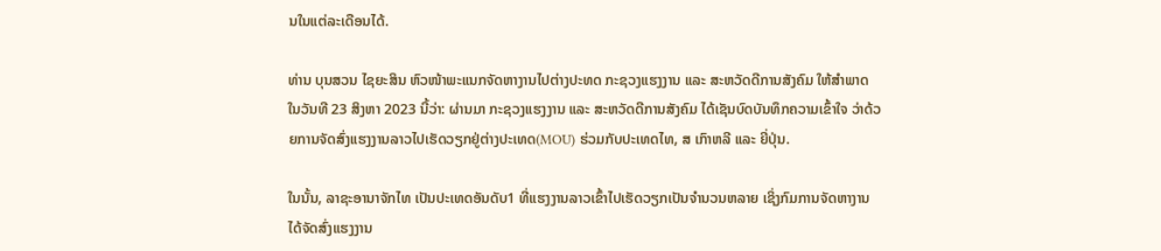ນໃນແຕ່ລະເດືອນໄດ້.

ທ່ານ ບຸນສວນ ໄຊຍະສິນ ຫົວໜ້າພະແນກຈັດຫາງານໄປຕ່າງປະທດ ກະຊວງແຮງງານ ແລະ ສະຫວັດດີການສັງຄົມ ໃຫ້ສຳພາດ ໃນວັນທີ 23 ສິງຫາ 2023 ນີ້ວ່າ: ຜ່ານມາ ກະຊວງແຮງງານ ແລະ ສະຫວັດດີການສັງຄົມ ໄດ້ເຊັນບົດບັນທຶກຄວາມເຂົ້າໃຈ ວ່າດ້ວຍການຈັດສົ່ງແຮງງານລາວໄປເຮັດວຽກຢູ່ຕ່າງປະເທດ(MOU) ຮ່ວມກັບປະເທດໄທ, ສ ເກົາຫລີ ແລະ ຍີ່ປຸ່ນ.

ໃນນັ້ນ, ລາຊະອານາຈັກໄທ ເປັນປະເທດອັນດັບ1 ທີ່ແຮງງານລາວເຂົ້າໄປເຮັດວຽກເປັນຈຳນວນຫລາຍ ເຊິ່ງກົມການຈັດຫາງານ ໄດ້ຈັດສົ່ງແຮງງານ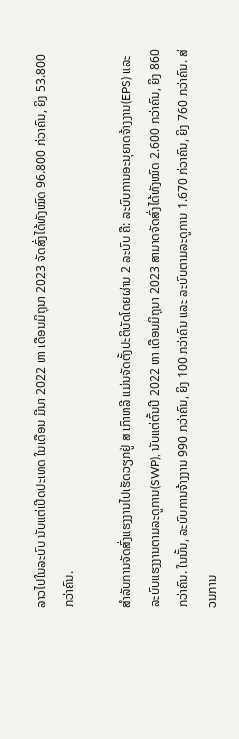ລາວໄປໃນລະບົບ ນັບແຕ່ເປີດປະເທດ ໃນເດືອນ ມີນາ 2022 ຫາ ເດືອນມິຖຸນາ 2023 ຈັດສົ່ງໄດ້ທັງໝົດ 96.800 ກ່ວາຄົນ, ຍິງ 53.800 ກວ່າຄົນ.

ສຳລັບການຈັດສົ່ງແຮງງານໄປເຮັດວຽກຢູ່ ສ ເກົາຫລີ ແມ່ນຈັດຕັ້ງປະຕິບັດໂດຍຜ່ານ 2 ລະບົບ ຄື: ລະບົບການອະນຸຍາດຈ້າງງານ(EPS) ແລະ ລະບົບແຮງງານຕາມລະດູການ(SWP), ນັບແຕ່ຕົ້ນປີ 2022 ຫາ ເດືອນມິຖຸນາ 2023 ສາມາດຈັດສົ່ງໄດ້ທັງໝົດ 2.600 ກວ່າຄົນ, ຍິງ 860 ກວ່າຄົນ. ໃນນັ້ນ, ລະບົບການຈ້າງງານ 990 ກວ່າຄົນ, ຍິງ 100 ກວ່າຄົນ ແລະ ລະບົບຕາມລະດູການ 1.670 ກ່ວາຄົນ, ຍິງ 760 ກວ່າຄົນ. ສ່ວນການ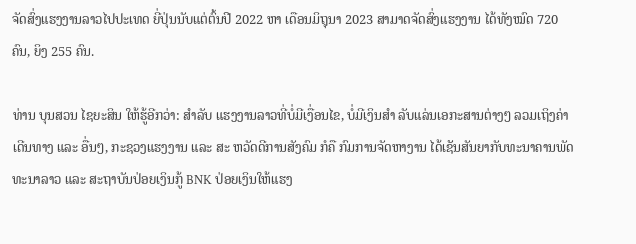ຈັດສົ່ງແຮງງານລາວໄປປະເທດ ຍີ່ປຸ່ນນັບແຕ່ຕົ້ນປີ 2022 ຫາ ເດືອນມິຖຸນາ 2023 ສາມາດຈັດສົ່ງແຮງງານ ໄດ້ທັງໝົດ 720 ຄົນ, ຍິງ 255 ຄົນ.

ທ່ານ ບຸນສວນ ໄຊຍະສິນ ໃຫ້ຮູ້ອີກວ່າ: ສຳລັບ ແຮງງານລາວທີ່ບໍ່ມີເງື່ອນໄຂ, ບໍ່ມີເງິນສຳ ລັບແລ່ນເອກະສານຕ່າງໆ ລວມເຖິງຄ່າເດີນທາງ ແລະ ອື່ນໆ, ກະຊວງແຮງງານ ແລະ ສະ ຫວັດດີການສັງຄົມ ກໍຄື ກົມການຈັດຫາງານ ໄດ້ເຊັນສັນຍາກັບທະນາຄານພັດທະນາລາວ ແລະ ສະຖາບັນປ່ອຍເງິນກູ້ BNK ປ່ອຍເງິນໃຫ້ແຮງ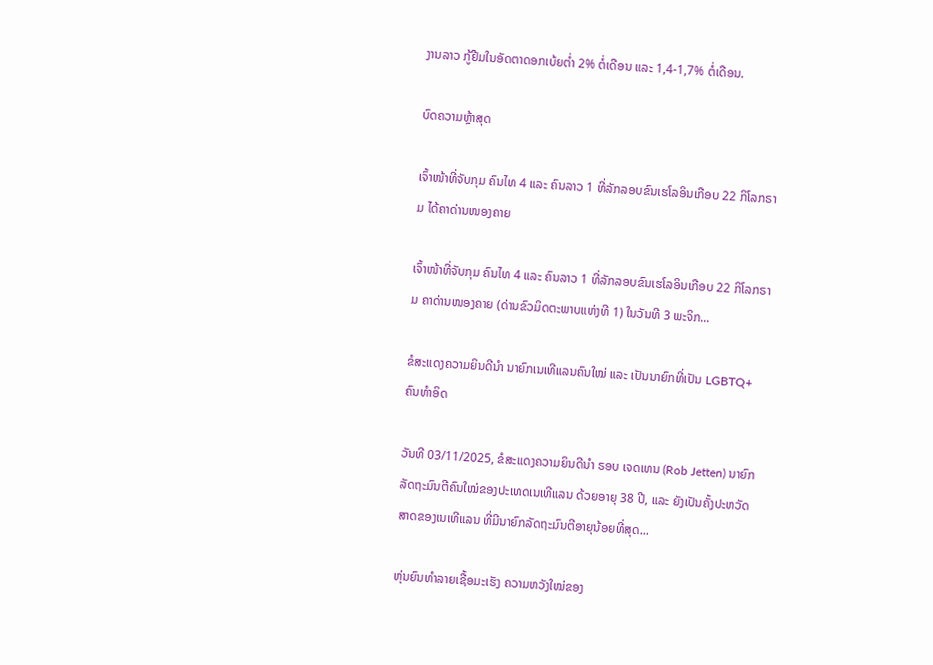ງານລາວ ກູ້ຢືມໃນອັດຕາດອກເບ້ຍຕ່ຳ 2% ຕໍ່ເດືອນ ແລະ 1,4-1,7% ຕໍ່ເດືອນ.

ບົດຄວາມຫຼ້າສຸດ

ເຈົ້າໜ້າທີ່ຈັບກຸມ ຄົນໄທ 4 ແລະ ຄົນລາວ 1 ທີ່ລັກລອບຂົນເຮໂລອິນເກືອບ 22 ກິໂລກຣາມ ໄດ້ຄາດ່ານໜອງຄາຍ

ເຈົ້າໜ້າທີ່ຈັບກຸມ ຄົນໄທ 4 ແລະ ຄົນລາວ 1 ທີ່ລັກລອບຂົນເຮໂລອິນເກືອບ 22 ກິໂລກຣາມ ຄາດ່ານໜອງຄາຍ (ດ່ານຂົວມິດຕະພາບແຫ່ງທີ 1) ໃນວັນທີ 3 ພະຈິກ...

ຂໍສະແດງຄວາມຍິນດີນຳ ນາຍົກເນເທີແລນຄົນໃໝ່ ແລະ ເປັນນາຍົກທີ່ເປັນ LGBTQ+ ຄົນທຳອິດ

ວັນທີ 03/11/2025, ຂໍສະແດງຄວາມຍິນດີນຳ ຣອບ ເຈດເທນ (Rob Jetten) ນາຍົກລັດຖະມົນຕີຄົນໃໝ່ຂອງປະເທດເນເທີແລນ ດ້ວຍອາຍຸ 38 ປີ, ແລະ ຍັງເປັນຄັ້ງປະຫວັດສາດຂອງເນເທີແລນ ທີ່ມີນາຍົກລັດຖະມົນຕີອາຍຸນ້ອຍທີ່ສຸດ...

ຫຸ່ນຍົນທຳລາຍເຊື້ອມະເຮັງ ຄວາມຫວັງໃໝ່ຂອງ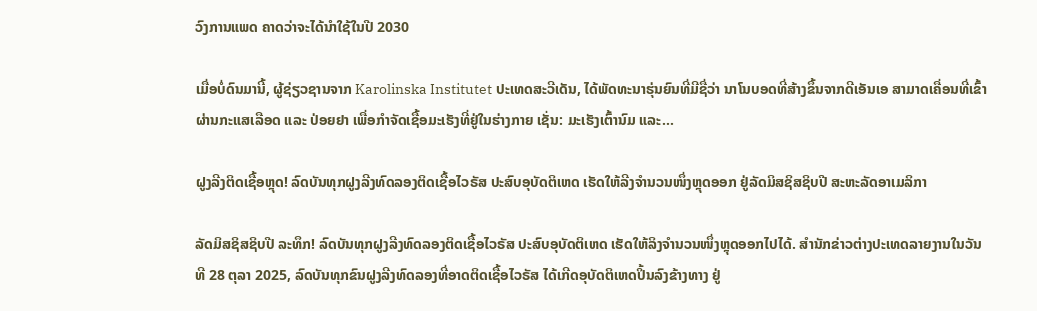ວົງການແພດ ຄາດວ່າຈະໄດ້ນໍາໃຊ້ໃນປີ 2030

ເມື່ອບໍ່ດົນມານີ້, ຜູ້ຊ່ຽວຊານຈາກ Karolinska Institutet ປະເທດສະວີເດັນ, ໄດ້ພັດທະນາຮຸ່ນຍົນທີ່ມີຊື່ວ່າ ນາໂນບອດທີ່ສ້າງຂຶ້ນຈາກດີເອັນເອ ສາມາດເຄື່ອນທີ່ເຂົ້າຜ່ານກະແສເລືອດ ແລະ ປ່ອຍຢາ ເພື່ອກຳຈັດເຊື້ອມະເຮັງທີ່ຢູ່ໃນຮ່າງກາຍ ເຊັ່ນ: ມະເຮັງເຕົ້ານົມ ແລະ...

ຝູງລີງຕິດເຊື້ອຫຼຸດ! ລົດບັນທຸກຝູງລີງທົດລອງຕິດເຊື້ອໄວຣັສ ປະສົບອຸບັດຕິເຫດ ເຮັດໃຫ້ລີງຈຳນວນໜຶ່ງຫຼຸດອອກ ຢູ່ລັດມິສຊິສຊິບປີ ສະຫະລັດອາເມລິກາ

ລັດມິສຊິສຊິບປີ ລະທຶກ! ລົດບັນທຸກຝູງລີງທົດລອງຕິດເຊື້ອໄວຣັສ ປະສົບອຸບັດຕິເຫດ ເຮັດໃຫ້ລິງຈຳນວນໜຶ່ງຫຼຸດອອກໄປໄດ້. ສຳນັກຂ່າວຕ່າງປະເທດລາຍງານໃນວັນທີ 28 ຕຸລາ 2025, ລົດບັນທຸກຂົນຝູງລີງທົດລອງທີ່ອາດຕິດເຊື້ອໄວຣັສ ໄດ້ເກີດອຸບັດຕິເຫດປິ້ນລົງຂ້າງທາງ ຢູ່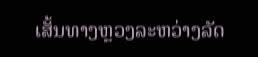ເສັ້ນທາງຫຼວງລະຫວ່າງລັດ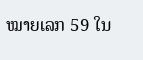ໝາຍເລກ 59 ໃນ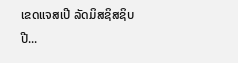ເຂດແຈສເປີ ລັດມິສຊິສຊິບປີ...